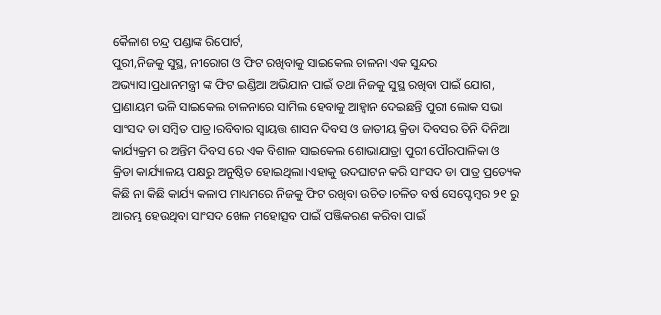କୈଳାଶ ଚନ୍ଦ୍ର ପଣ୍ଡାଙ୍କ ରିପୋର୍ଟ,
ପୁରୀ,ନିଜକୁ ସୁସ୍ଥ, ନୀରୋଗ ଓ ଫିଟ ରଖିବାକୁ ସାଇକେଲ ଚାଳନା ଏକ ସୁନ୍ଦର ଅଭ୍ୟାସ।ପ୍ରଧାନମନ୍ତ୍ରୀ ଙ୍କ ଫିଟ ଇଣ୍ଡିଆ ଅଭିଯାନ ପାଇଁ ତଥା ନିଜକୁ ସୁସ୍ଥ ରଖିବା ପାଇଁ ଯୋଗ, ପ୍ରାଣାୟମ ଭଳି ସାଇକେଲ ଚାଳନାରେ ସାମିଲ ହେବାକୁ ଆହ୍ବାନ ଦେଇଛନ୍ତି ପୁରୀ ଲୋକ ସଭା ସାଂସଦ ଡା ସମ୍ବିତ ପାତ୍ର।ରବିବାର ସ୍ବାୟତ୍ତ ଶାସନ ଦିବସ ଓ ଜାତୀୟ କ୍ରିଡା ଦିବସର ତିନି ଦିନିଆ କାର୍ଯ୍ୟକ୍ରମ ର ଅନ୍ତିମ ଦିବସ ରେ ଏକ ବିଶାଳ ସାଇକେଲ ଶୋଭାଯାତ୍ରା ପୁରୀ ପୌରପାଳିକା ଓ କ୍ରିଡା କାର୍ଯ୍ୟାଳୟ ପକ୍ଷରୁ ଅନୁଷ୍ଠିତ ହୋଇଥିଲା।ଏହାକୁ ଉଦଘାଟନ କରି ସାଂସଦ ଡା ପାତ୍ର ପ୍ରତ୍ୟେକ କିଛି ନା କିଛି କାର୍ଯ୍ୟ କଳାପ ମାଧ୍ୟମରେ ନିଜକୁ ଫିଟ ରଖିବା ଉଚିତ।ଚଳିତ ବର୍ଷ ସେପ୍ଟେମ୍ବର ୨୧ ରୁ ଆରମ୍ଭ ହେଉଥିବା ସାଂସଦ ଖେଳ ମହୋତ୍ସବ ପାଇଁ ପଞ୍ଜିକରଣ କରିବା ପାଇଁ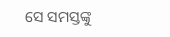ସେ ସମସ୍ତଙ୍କୁ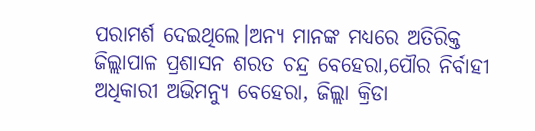ପରାମର୍ଶ ଦେଇଥିଲେ।ଅନ୍ୟ ମାନଙ୍କ ମଧ୍ୟରେ ଅତିରିକ୍ତ ଜିଲ୍ଲାପାଳ ପ୍ରଶାସନ ଶରତ ଚନ୍ଦ୍ର ବେହେରା,ପୌର ନିର୍ବାହୀ ଅଧିକାରୀ ଅଭିମନ୍ୟୁ ବେହେରା, ଜିଲ୍ଲା କ୍ରିଡା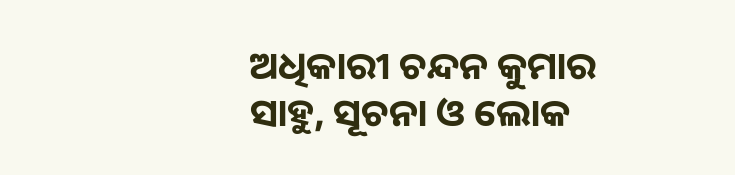ଅଧିକାରୀ ଚନ୍ଦନ କୁମାର ସାହୁ, ସୂଚନା ଓ ଲୋକ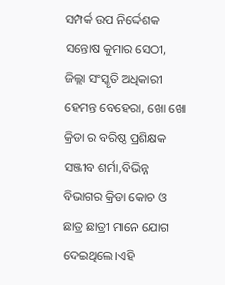ସମ୍ପର୍କ ଉପ ନିର୍ଦ୍ଦେଶକ ସନ୍ତୋଷ କୁମାର ସେଠୀ, ଜିଲ୍ଲା ସଂସ୍କୃତି ଅଧିକାରୀ ହେମନ୍ତ ବେହେରା, ଖୋ ଖୋ କ୍ରିଡା ର ବରିଷ୍ଠ ପ୍ରଶିକ୍ଷକ ସଞ୍ଜୀବ ଶର୍ମା,ବିଭିନ୍ନ ବିଭାଗର କ୍ରିଡା କୋଚ ଓ ଛାତ୍ର ଛାତ୍ରୀ ମାନେ ଯୋଗ ଦେଇଥିଲେ।ଏହି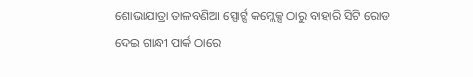ଶୋଭାଯାତ୍ରା ତାଳବଣିଆ ସ୍ପୋର୍ଟ୍ସ କମ୍ଲେକ୍ସ ଠାରୁ ବାହାରି ସିଟି ରୋଡ ଦେଇ ଗାନ୍ଧୀ ପାର୍କ ଠାରେ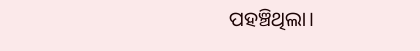ପହଞ୍ଚିଥିଲା।